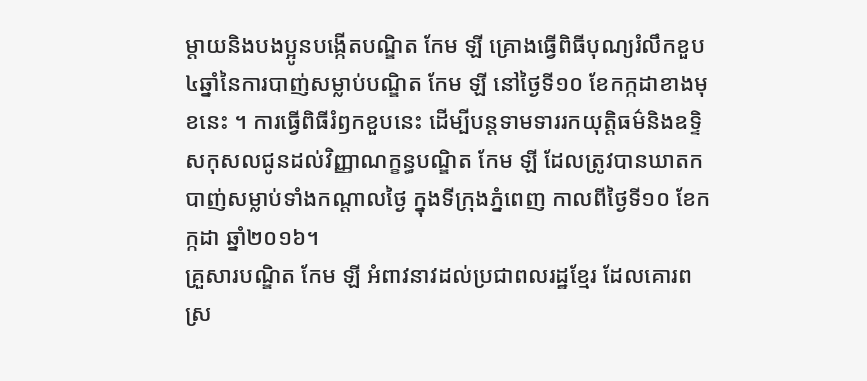ម្តាយនិងបងប្អូនបង្កើតបណ្ឌិត កែម ឡី គ្រោងធ្វើពិធីបុណ្យរំលឹកខួប ៤ឆ្នាំនៃការបាញ់សម្លាប់បណ្ឌិត កែម ឡី នៅថ្ងៃទី១០ ខែកក្កដាខាងមុខនេះ ។ ការធ្វើពិធីរំឭកខួបនេះ ដើម្បីបន្តទាមទាររកយុត្តិធម៌និងឧទ្ទិសកុសលជូនដល់វិញ្ញាណក្ខន្ធបណ្ឌិត កែម ឡី ដែលត្រូវបានឃាតកបាញ់សម្លាប់ទាំងកណ្ដាលថ្ងៃ ក្នុងទីក្រុងភ្នំពេញ កាលពីថ្ងៃទី១០ ខែកក្កដា ឆ្នាំ២០១៦។
គ្រួសារបណ្ឌិត កែម ឡី អំពាវនាវដល់ប្រជាពលរដ្ឋខ្មែរ ដែលគោរពស្រ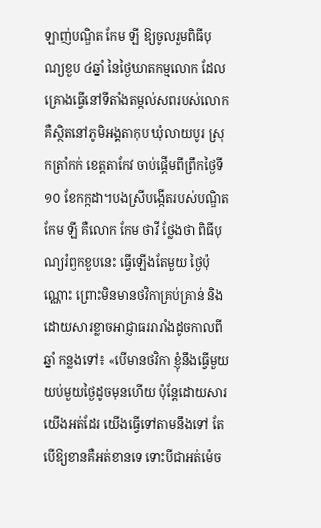ឡាញ់បណ្ឌិត កែម ឡី ឱ្យចូលរួមពិធីបុណ្យខួប ៤ឆ្នាំ នៃថ្ងៃឃាតកម្មលោក ដែលគ្រោងធ្វើនៅទីតាំងតម្កល់សពរបស់លោក គឺស្ថិតនៅភូមិអង្គតាកុប ឃុំលាយបូរ ស្រុកត្រាំកក់ ខេត្តតាកែវ ចាប់ផ្ដើមពីព្រឹកថ្ងៃទី១០ ខែកក្កដា។បងស្រីបង្កើតរបស់បណ្ឌិត កែម ឡី គឺលោក កែម ថាវី ថ្លែងថា ពិធីបុណ្យរំឭកខួបនេះ ធ្វើឡើងតែមួយ ថ្ងៃប៉ុណ្ណោះ ព្រោះមិនមានថវិកាគ្រប់គ្រាន់ និងដោយសារខ្លាចអាជ្ញាធររារាំងដូចកាលពីឆ្នាំ កន្លងទៅ៖ «បើមានថវិកា ខ្ញុំនឹងធ្វើមួយយប់មួយថ្ងៃដូចមុនហើយ ប៉ុន្តែដោយសារយើងអត់ដែរ យើងធ្វើទៅតាមនឹងទៅ តែបើឱ្យខានគឺអត់ខានទេ ទោះបីជាអត់ម៉េច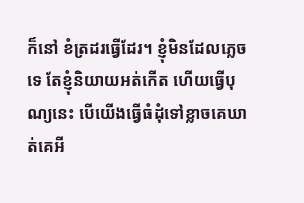ក៏នៅ ខំត្រដរធ្វើដែរ។ ខ្ញុំមិនដែលភ្លេចទេ តែខ្ញុំនិយាយអត់កើត ហើយធ្វើបុណ្យនេះ បើយើងធ្វើធំដុំទៅខ្លាចគេឃាត់គេអី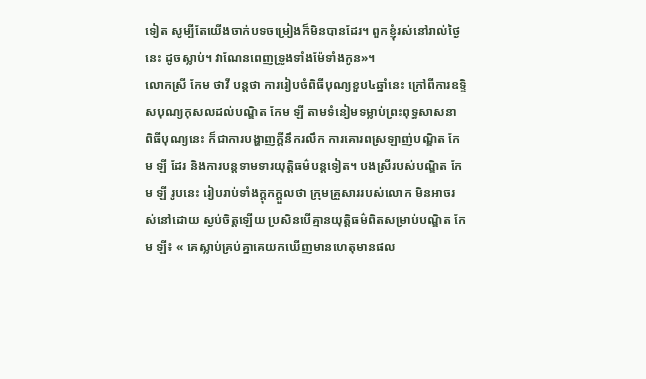ទៀត សូម្បីតែយើងចាក់បទចម្រៀងក៏មិនបានដែរ។ ពួកខ្ញុំរស់នៅរាល់ថ្ងៃនេះ ដូចស្លាប់។ វាណែនពេញទ្រូងទាំងម៉ែទាំងកូន»។
លោកស្រី កែម ថាវី បន្តថា ការរៀបចំពិធីបុណ្យខួប៤ឆ្នាំនេះ ក្រៅពីការឧទ្ទិសបុណ្យកុសលដល់បណ្ឌិត កែម ឡី តាមទំនៀមទម្លាប់ព្រះពុទ្ធសាសនា ពិធីបុណ្យនេះ ក៏ជាការបង្ហាញក្ដីនឹករលឹក ការគោរពស្រឡាញ់បណ្ឌិត កែម ឡី ដែរ និងការបន្តទាមទារយុត្តិធម៌បន្តទៀត។ បងស្រីរបស់បណ្ឌិត កែម ឡី រូបនេះ រៀបរាប់ទាំងក្ដុកក្ដួលថា ក្រុមគ្រួសាររបស់លោក មិនអាចរស់នៅដោយ ស្ងប់ចិត្តឡើយ ប្រសិនបើគ្មានយុត្តិធម៌ពិតសម្រាប់បណ្ឌិត កែម ឡី៖ « គេស្លាប់គ្រប់គ្នាគេយកឃើញមានហេតុមានផល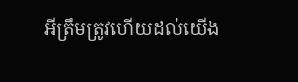អីត្រឹមត្រូវហើយដល់យើង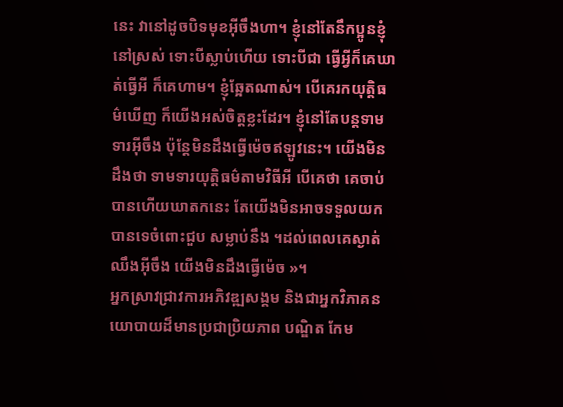នេះ វានៅដូចបិទមុខអ៊ីចឹងហា។ ខ្ញុំនៅតែនឹកប្អូនខ្ញុំនៅស្រស់ ទោះបីស្លាប់ហើយ ទោះបីជា ធ្វើអ្វីក៏គេឃាត់ធ្វើអី ក៏គេហាម។ ខ្ញុំឆ្អែតណាស់។ បើគេរកយុត្តិធម៌ឃើញ ក៏យើងអស់ចិត្តខ្លះដែរ។ ខ្ញុំនៅតែបន្តទាមទារអ៊ីចឹង ប៉ុន្តែមិនដឹងធ្វើម៉េចឥឡូវនេះ។ យើងមិនដឹងថា ទាមទារយុត្តិធម៌តាមវិធីអី បើគេថា គេចាប់បានហើយឃាតកនេះ តែយើងមិនអាចទទួលយកបានទេចំពោះជួប សម្លាប់នឹង ។ដល់ពេលគេស្ងាត់ឈឹងអ៊ីចឹង យើងមិនដឹងធ្វើម៉េច »។
អ្នកស្រាវជ្រាវការអភិវឌ្ឍសង្គម និងជាអ្នកវិភាគនយោបាយដ៏មានប្រជាប្រិយភាព បណ្ឌិត កែម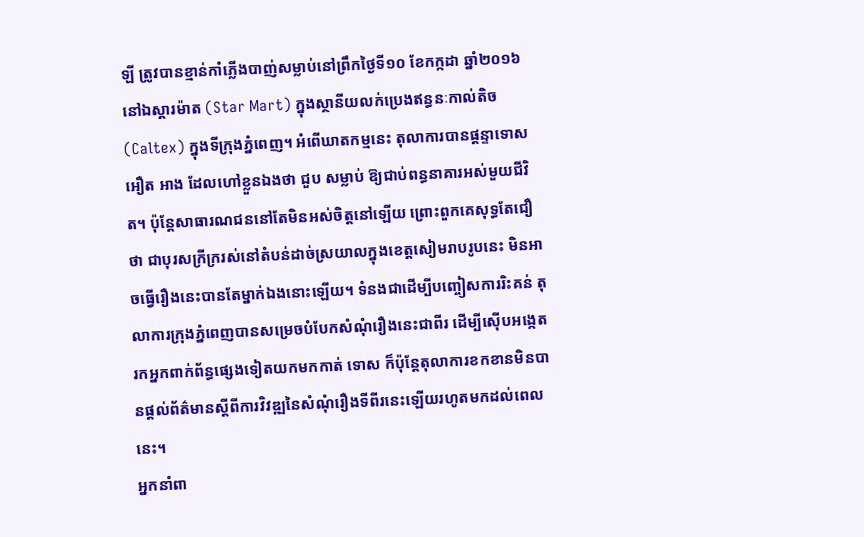ឡី ត្រូវបានខ្មាន់កាំភ្លើងបាញ់សម្លាប់នៅព្រឹកថ្ងៃទី១០ ខែកក្កដា ឆ្នាំ២០១៦ នៅឯស្ដារម៉ាត (Star Mart) ក្នុងស្ថានីយលក់ប្រេងឥន្ធនៈកាល់តិច (Caltex) ក្នុងទីក្រុងភ្នំពេញ។ អំពើឃាតកម្មនេះ តុលាការបានផ្ដន្ទាទោស អឿត អាង ដែលហៅខ្លួនឯងថា ជួប សម្លាប់ ឱ្យជាប់ពន្ធនាគារអស់មួយជីវិត។ ប៉ុន្តែសាធារណជននៅតែមិនអស់ចិត្តនៅឡើយ ព្រោះពួកគេសុទ្ធតែជឿថា ជាបុរសក្រីក្ររស់នៅតំបន់ដាច់ស្រយាលក្នុងខេត្តសៀមរាបរូបនេះ មិនអាចធ្វើរឿងនេះបានតែម្នាក់ឯងនោះឡើយ។ ទំនងជាដើម្បីបញ្ចៀសការរិះគន់ តុលាការក្រុងភ្នំពេញបានសម្រេចបំបែកសំណុំរឿងនេះជាពីរ ដើម្បីស៊ើបអង្កេតរកអ្នកពាក់ព័ន្ធផ្សេងទៀតយកមកកាត់ ទោស ក៏ប៉ុន្តែតុលាការខកខានមិនបានផ្តល់ព័ត៌មានស្ដីពីការវិវឌ្ឍនៃសំណុំរឿងទីពីរនេះឡើយរហូតមកដល់ពេលនេះ។
អ្នកនាំពា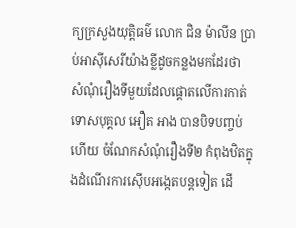ក្យក្រសួងយុត្តិធម៌ លោក ជិន ម៉ាលីន ប្រាប់អាស៊ីសេរីយ៉ាងខ្លីដូចកន្លងមកដែរថា សំណុំរឿងទីមួយដែលផ្ដោតលើការកាត់ទោសបុគ្គល អឿត អាង បានបិទបញ្ចប់ហើយ ចំណែកសំណុំរឿងទី២ កំពុងឋិតក្នុងដំណើរការស៊ើបអង្កេតបន្តទៀត ដើ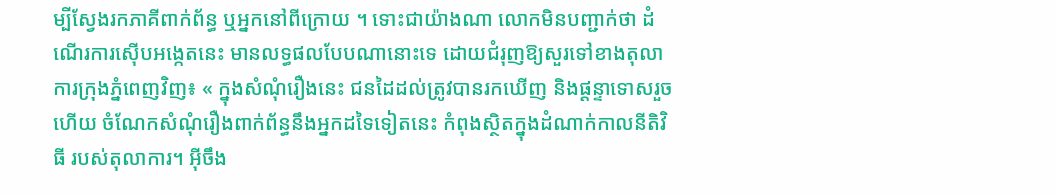ម្បីស្វែងរកភាគីពាក់ព័ន្ធ ឬអ្នកនៅពីក្រោយ ។ ទោះជាយ៉ាងណា លោកមិនបញ្ជាក់ថា ដំណើរការស៊ើបអង្កេតនេះ មានលទ្ធផលបែបណានោះទេ ដោយជំរុញឱ្យសួរទៅខាងតុលាការក្រុងភ្នំពេញវិញ៖ « ក្នុងសំណុំរឿងនេះ ជនដៃដល់ត្រូវបានរកឃើញ និងផ្ដន្ទាទោសរួចហើយ ចំណែកសំណុំរឿងពាក់ព័ន្ធនឹងអ្នកដទៃទៀតនេះ កំពុងស្ថិតក្នុងដំណាក់កាលនីតិវិធី របស់តុលាការ។ អ៊ីចឹង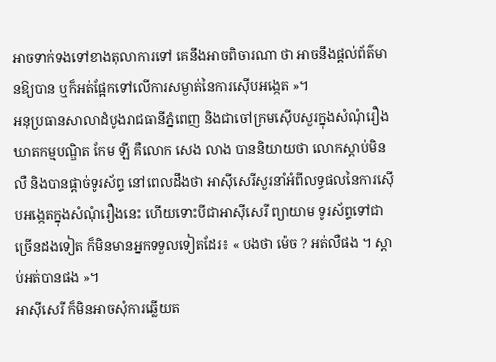អាចទាក់ទងទៅខាងតុលាការទៅ គេនឹងអាចពិចារណា ថា អាចនឹងផ្តល់ព័ត៌មានឱ្យបាន ឬក៏អត់ផ្អែកទៅលើការសម្ងាត់នៃការស៊ើបអង្កេត »។
អនុប្រធានសាលាដំបូងរាជធានីភ្នំពេញ និងជាចៅក្រមស៊ើបសួរក្នុងសំណុំរឿងឃាតកម្មបណ្ឌិត កែម ឡី គឺលោក សេង លាង បាននិយាយថា លោកស្ដាប់មិនលឺ និងបានផ្ដាច់ទូរស័ព្ទ នៅពេលដឹងថា អាស៊ីសេរីសួរនាំអំពីលទ្ធផលនៃការស៊ើបអង្កេតក្នុងសំណុំរឿងនេះ ហើយទោះបីជាអាស៊ីសេរី ព្យាយាម ទូរស័ព្ទទៅជាច្រើនដងទៀត ក៏មិនមានអ្នកទទួលទៀតដែរ៖ « បងថា ម៉េច ? អត់លឺផង ។ ស្ដាប់អត់បានផង »។
អាស៊ីសេរី ក៏មិនអាចសុំការឆ្លើយត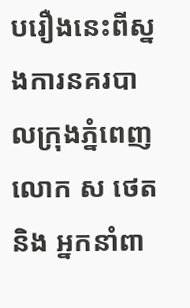បរឿងនេះពីស្នងការនគរបាលក្រុងភ្នំពេញ លោក ស ថេត និង អ្នកនាំពា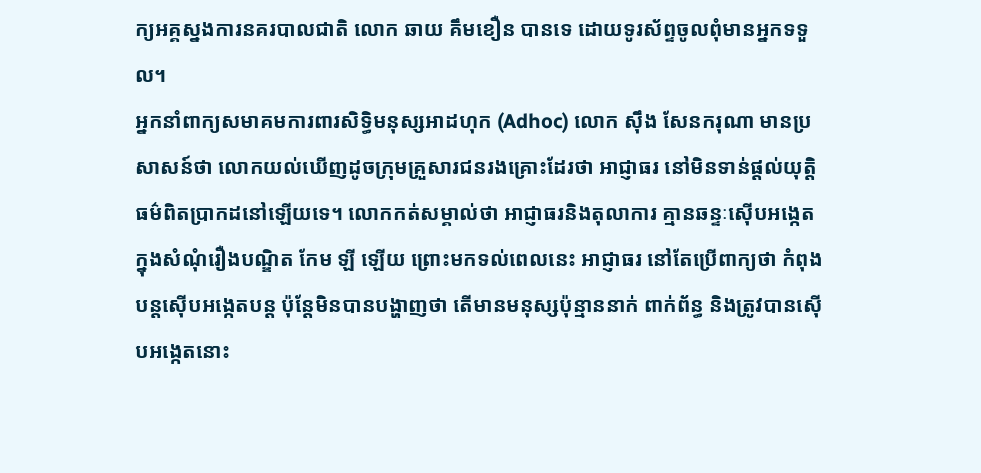ក្យអគ្គស្នងការនគរបាលជាតិ លោក ឆាយ គឹមខឿន បានទេ ដោយទូរស័ព្ទចូលពុំមានអ្នកទទួល។
អ្នកនាំពាក្យសមាគមការពារសិទ្ធិមនុស្សអាដហុក (Adhoc) លោក ស៊ឹង សែនករុណា មានប្រសាសន៍ថា លោកយល់ឃើញដូចក្រុមគ្រួសារជនរងគ្រោះដែរថា អាជ្ញាធរ នៅមិនទាន់ផ្ដល់យុត្តិធម៌ពិតប្រាកដនៅឡើយទេ។ លោកកត់សម្គាល់ថា អាជ្ញាធរនិងតុលាការ គ្មានឆន្ទៈស៊ើបអង្កេតក្នុងសំណុំរឿងបណ្ឌិត កែម ឡី ឡើយ ព្រោះមកទល់ពេលនេះ អាជ្ញាធរ នៅតែប្រើពាក្យថា កំពុងបន្តស៊ើបអង្កេតបន្ត ប៉ុន្តែមិនបានបង្ហាញថា តើមានមនុស្សប៉ុន្មាននាក់ ពាក់ព័ន្ធ និងត្រូវបានស៊ើបអង្កេតនោះ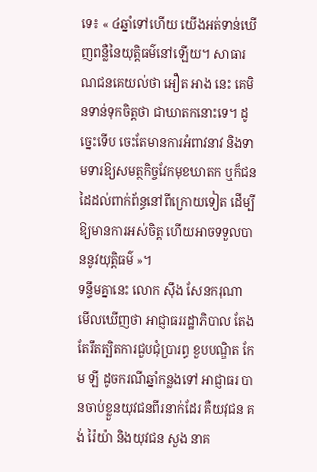ទេ៖ « ៤ឆ្នាំទៅហើយ យើងអត់ទាន់ឃើញពន្លឺនៃយុត្តិធម៌នៅឡើយ។ សាធារណជនគេយល់ថា អឿត អាង នេះ គេមិនទាន់ទុកចិត្តថា ជាឃាតកនោះទេ។ ដូច្នេះទើប ចេះតែមានការអំពាវនាវ និងទាមទារឱ្យសមត្ថកិច្ចវែកមុខឃាតក ឬក៏ជនដៃដល់ពាក់ព័ន្ធនៅពីក្រោយទៀត ដើម្បីឱ្យមានការអស់ចិត្ត ហើយអាចទទួលបាននូវយុត្តិធម៌ »។
ទន្ទឹមគ្នានេះ លោក ស៊ឹង សែនករុណា មើលឃើញថា អាជ្ញាធររដ្ឋាភិបាល តែងតែរឹតត្បិតការជួបជុំប្រារព្ធ ខួបបណ្ឌិត កែម ឡី ដូចករណីឆ្នាំកន្លងទៅ អាជ្ញាធរ បានចាប់ខ្លួនយុវជនពីរនាក់ដែរ គឺយវុជន គង់ រ៉ៃយ៉ា និងយុវជន សួង នាគ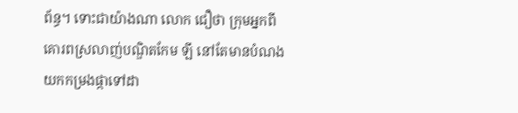ព័ន្ធ។ ទោះជាយ៉ាងណា លោក ជឿថា ក្រុមអ្នកពីគោរពស្រលាញ់បណ្ឌិតកែម ឡី នៅតែមានបំណងយកកម្រងផ្កាទៅដា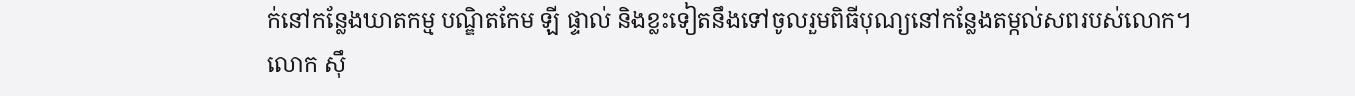ក់នៅកន្លែងឃាតកម្ម បណ្ឌិតកែម ឡី ផ្ទាល់ និងខ្លះទៀតនឹងទៅចូលរួមពិធីបុណ្យនៅកន្លែងតម្កល់សពរបស់លោក។
លោក ស៊ឹ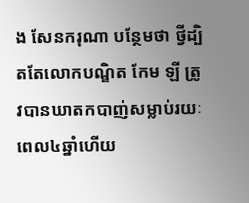ង សែនករុណា បន្ថែមថា ថ្វីដ្បិតតែលោកបណ្ឌិត កែម ឡី ត្រូវបានឃាតកបាញ់សម្លាប់រយៈពេល៤ឆ្នាំហើយ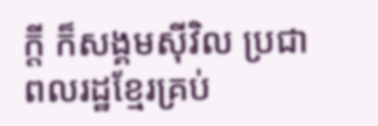ក្ដី ក៏សង្គមស៊ីវិល ប្រជាពលរដ្ឋខ្មែរគ្រប់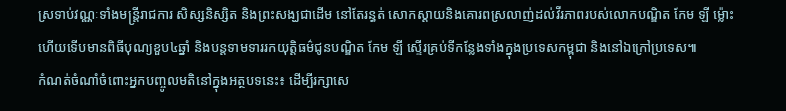ស្រទាប់វណ្ណៈទាំងមន្ត្រីរាជការ សិស្សនិស្សិត និងព្រះសង្ឃជាដើម នៅតែរន្ធត់ សោកស្ដាយនិងគោរពស្រលាញ់ដល់វីរភាពរបស់លោកបណ្ឌិត កែម ឡី ម្ល៉ោះហើយទើបមានពិធីបុណ្យខួប៤ឆ្នាំ និងបន្តទាមទាររកយុត្តិធម៌ជូនបណ្ឌិត កែម ឡី ស្ទើរគ្រប់ទីកន្លែងទាំងក្នុងប្រទេសកម្ពុជា និងនៅឯក្រៅប្រទេស៕
កំណត់ចំណាំចំពោះអ្នកបញ្ចូលមតិនៅក្នុងអត្ថបទនេះ៖ ដើម្បីរក្សាសេ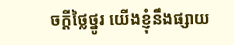ចក្ដីថ្លៃថ្នូរ យើងខ្ញុំនឹងផ្សាយ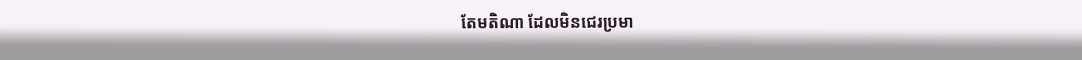តែមតិណា ដែលមិនជេរប្រមា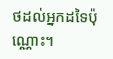ថដល់អ្នកដទៃប៉ុណ្ណោះ។